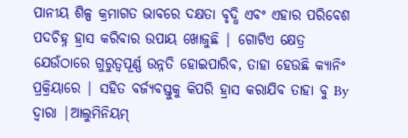ପାନୀୟ ଶିଳ୍ପ କ୍ରମାଗତ ଭାବରେ ଦକ୍ଷତା ବୃଦ୍ଧି ଏବଂ ଏହାର ପରିବେଶ ପଦଚିହ୍ନ ହ୍ରାସ କରିବାର ଉପାୟ ଖୋଜୁଛି | ଗୋଟିଏ କ୍ଷେତ୍ର ଯେଉଁଠାରେ ଗୁରୁତ୍ୱପୂର୍ଣ୍ଣ ଉନ୍ନତି ହୋଇପାରିବ, ତାହା ହେଉଛି କ୍ୟାନିଂ ପ୍ରକ୍ରିୟାରେ | ସହିତ ବର୍ଜ୍ୟବସ୍ତୁକୁ କିପରି ହ୍ରାସ କରାଯିବ ତାହା ବୁ By ଦ୍ୱାରା |ଆଲୁମିନିୟମ୍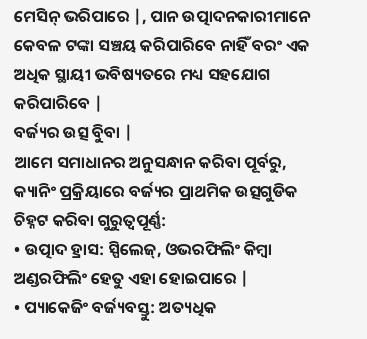ମେସିନ୍ ଭରିପାରେ |, ପାନ ଉତ୍ପାଦନକାରୀମାନେ କେବଳ ଟଙ୍କା ସଞ୍ଚୟ କରିପାରିବେ ନାହିଁ ବରଂ ଏକ ଅଧିକ ସ୍ଥାୟୀ ଭବିଷ୍ୟତରେ ମଧ୍ୟ ସହଯୋଗ କରିପାରିବେ |
ବର୍ଜ୍ୟର ଉତ୍ସ ବୁିବା |
ଆମେ ସମାଧାନର ଅନୁସନ୍ଧାନ କରିବା ପୂର୍ବରୁ, କ୍ୟାନିଂ ପ୍ରକ୍ରିୟାରେ ବର୍ଜ୍ୟର ପ୍ରାଥମିକ ଉତ୍ସଗୁଡିକ ଚିହ୍ନଟ କରିବା ଗୁରୁତ୍ୱପୂର୍ଣ୍ଣ:
• ଉତ୍ପାଦ ହ୍ରାସ: ସ୍ପିଲେଜ୍, ଓଭରଫିଲିଂ କିମ୍ବା ଅଣ୍ଡରଫିଲିଂ ହେତୁ ଏହା ହୋଇପାରେ |
• ପ୍ୟାକେଜିଂ ବର୍ଜ୍ୟବସ୍ତୁ: ଅତ୍ୟଧିକ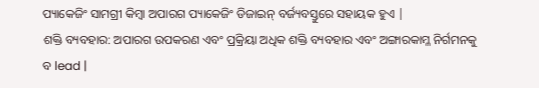ପ୍ୟାକେଜିଂ ସାମଗ୍ରୀ କିମ୍ବା ଅପାରଗ ପ୍ୟାକେଜିଂ ଡିଜାଇନ୍ ବର୍ଜ୍ୟବସ୍ତୁରେ ସହାୟକ ହୁଏ |
ଶକ୍ତି ବ୍ୟବହାର: ଅପାରଗ ଉପକରଣ ଏବଂ ପ୍ରକ୍ରିୟା ଅଧିକ ଶକ୍ତି ବ୍ୟବହାର ଏବଂ ଅଙ୍ଗାରକାମ୍ଳ ନିର୍ଗମନକୁ ବ lead |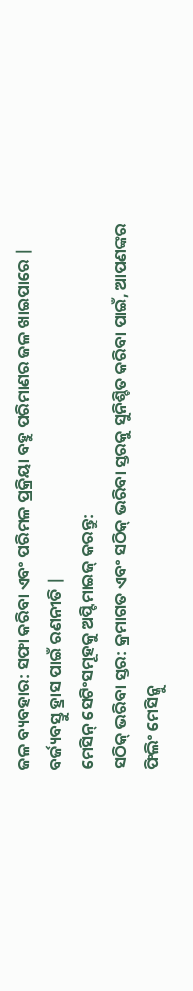ଜଳ ବ୍ୟବହାର: ସଫା କରିବା ଏବଂ ପରିମଳ ପ୍ରକ୍ରିୟା ବହୁ ପରିମାଣର ଜଳ ଖାଇପାରେ |
ବର୍ଜ୍ୟବସ୍ତୁ ହ୍ରାସ ପାଇଁ ରଣନୀତି |
ମେସିନ୍ ସେଟିଂସମୂହକୁ ଅପ୍ଟିମାଇଜ୍ କରନ୍ତୁ:
ସଠିକ୍ ଭରିବା ସ୍ତର: କ୍ରମାଗତ ଏବଂ ସଠିକ୍ ଭରିବା ସ୍ତରକୁ ସୁନିଶ୍ଚିତ କରିବା ପାଇଁ, ଆପଣଙ୍କର ଫିଲିଂ ମେସିନ୍କୁ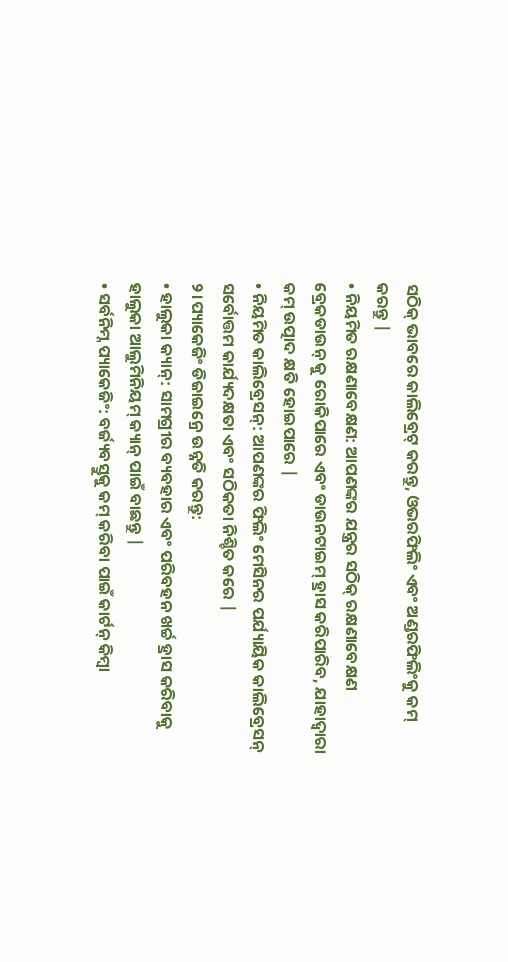ସଠିକ୍ ଭାବରେ କାଲିବ୍ରେଟ୍ କରନ୍ତୁ, ଓଭରଫିଲିଂ ଏବଂ ଅଣ୍ଡରଫିଲିଂକୁ କମ୍ କରନ୍ତୁ |
• ନିୟମିତ ରକ୍ଷଣାବେକ୍ଷଣ: ଆପଣଙ୍କର ଯନ୍ତ୍ରର ସଠିକ୍ ରକ୍ଷଣାବେକ୍ଷଣ ବ୍ରେକଡାଉନ୍ କୁ ରୋକିପାରେ ଏବଂ ଡାଉନଟାଇମ୍ ହ୍ରାସ କରିପାରିବ, ଯାହାଦ୍ୱାରା କମ୍ ଉତ୍ପାଦ କ୍ଷତି ହୋଇପାରେ |
• ନିୟମିତ କାଲିବ୍ରେସନ୍: ଆପଣଙ୍କର ଫିଲିଂ ମେସିନର ପର୍ଯ୍ୟାୟିକ କାଲିବ୍ରେସନ୍ ସର୍ବୋତ୍ତମ କାର୍ଯ୍ୟଦକ୍ଷତା ଏବଂ ସଠିକତା ନିଶ୍ଚିତ କରେ |
୨।ପ୍ୟାକେଜିଂ ଡିଜାଇନ୍ରେ ଉନ୍ନତି କରନ୍ତୁ:
• ହାଲୁକା କ୍ୟାନ୍: ସାମଗ୍ରୀର ବ୍ୟବହାର ଏବଂ ପରିବହନ ଖର୍ଚ୍ଚ ହ୍ରାସ କରିବାକୁ ହାଲୁକା ଆଲୁମିନିୟମ୍ କ୍ୟାନ୍ ପାଇଁ ବାଛନ୍ତୁ |
• ସର୍ବନିମ୍ନ ପ୍ୟାକେଜିଂ: ବର୍ଜ୍ୟବସ୍ତୁକୁ କମ୍ କରିବା ପାଇଁ କାର୍ଟନ୍ କିମ୍ବା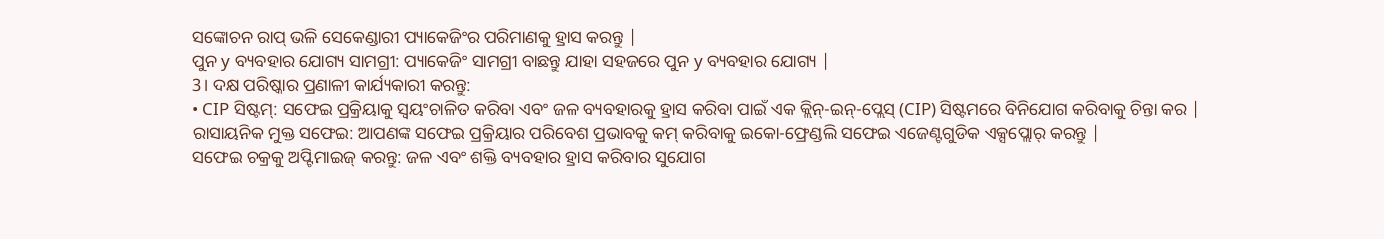ସଙ୍କୋଚନ ରାପ୍ ଭଳି ସେକେଣ୍ଡାରୀ ପ୍ୟାକେଜିଂର ପରିମାଣକୁ ହ୍ରାସ କରନ୍ତୁ |
ପୁନ y ବ୍ୟବହାର ଯୋଗ୍ୟ ସାମଗ୍ରୀ: ପ୍ୟାକେଜିଂ ସାମଗ୍ରୀ ବାଛନ୍ତୁ ଯାହା ସହଜରେ ପୁନ y ବ୍ୟବହାର ଯୋଗ୍ୟ |
3। ଦକ୍ଷ ପରିଷ୍କାର ପ୍ରଣାଳୀ କାର୍ଯ୍ୟକାରୀ କରନ୍ତୁ:
• CIP ସିଷ୍ଟମ୍: ସଫେଇ ପ୍ରକ୍ରିୟାକୁ ସ୍ୱୟଂଚାଳିତ କରିବା ଏବଂ ଜଳ ବ୍ୟବହାରକୁ ହ୍ରାସ କରିବା ପାଇଁ ଏକ କ୍ଲିନ୍-ଇନ୍-ପ୍ଲେସ୍ (CIP) ସିଷ୍ଟମରେ ବିନିଯୋଗ କରିବାକୁ ଚିନ୍ତା କର |
ରାସାୟନିକ ମୁକ୍ତ ସଫେଇ: ଆପଣଙ୍କ ସଫେଇ ପ୍ରକ୍ରିୟାର ପରିବେଶ ପ୍ରଭାବକୁ କମ୍ କରିବାକୁ ଇକୋ-ଫ୍ରେଣ୍ଡଲି ସଫେଇ ଏଜେଣ୍ଟଗୁଡିକ ଏକ୍ସପ୍ଲୋର୍ କରନ୍ତୁ |
ସଫେଇ ଚକ୍ରକୁ ଅପ୍ଟିମାଇଜ୍ କରନ୍ତୁ: ଜଳ ଏବଂ ଶକ୍ତି ବ୍ୟବହାର ହ୍ରାସ କରିବାର ସୁଯୋଗ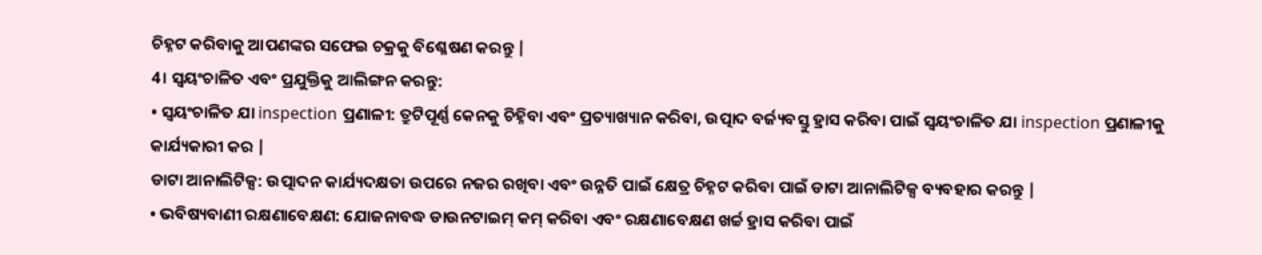ଚିହ୍ନଟ କରିବାକୁ ଆପଣଙ୍କର ସଫେଇ ଚକ୍ରକୁ ବିଶ୍ଳେଷଣ କରନ୍ତୁ |
4। ସ୍ୱୟଂଚାଳିତ ଏବଂ ପ୍ରଯୁକ୍ତିକୁ ଆଲିଙ୍ଗନ କରନ୍ତୁ:
• ସ୍ୱୟଂଚାଳିତ ଯା inspection ପ୍ରଣାଳୀ: ତ୍ରୁଟିପୂର୍ଣ୍ଣ କେନକୁ ଚିହ୍ନିବା ଏବଂ ପ୍ରତ୍ୟାଖ୍ୟାନ କରିବା, ଉତ୍ପାଦ ବର୍ଜ୍ୟବସ୍ତୁ ହ୍ରାସ କରିବା ପାଇଁ ସ୍ୱୟଂଚାଳିତ ଯା inspection ପ୍ରଣାଳୀକୁ କାର୍ଯ୍ୟକାରୀ କର |
ଡାଟା ଆନାଲିଟିକ୍ସ: ଉତ୍ପାଦନ କାର୍ଯ୍ୟଦକ୍ଷତା ଉପରେ ନଜର ରଖିବା ଏବଂ ଉନ୍ନତି ପାଇଁ କ୍ଷେତ୍ର ଚିହ୍ନଟ କରିବା ପାଇଁ ଡାଟା ଆନାଲିଟିକ୍ସ ବ୍ୟବହାର କରନ୍ତୁ |
• ଭବିଷ୍ୟବାଣୀ ରକ୍ଷଣାବେକ୍ଷଣ: ଯୋଜନାବଦ୍ଧ ଡାଉନଟାଇମ୍ କମ୍ କରିବା ଏବଂ ରକ୍ଷଣାବେକ୍ଷଣ ଖର୍ଚ୍ଚ ହ୍ରାସ କରିବା ପାଇଁ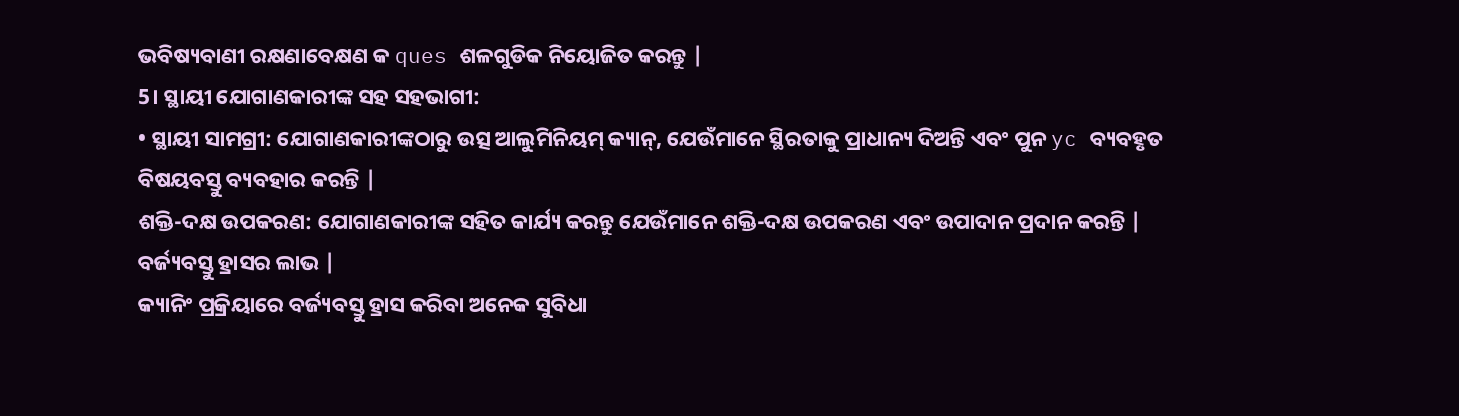ଭବିଷ୍ୟବାଣୀ ରକ୍ଷଣାବେକ୍ଷଣ କ ques ଶଳଗୁଡିକ ନିୟୋଜିତ କରନ୍ତୁ |
5। ସ୍ଥାୟୀ ଯୋଗାଣକାରୀଙ୍କ ସହ ସହଭାଗୀ:
• ସ୍ଥାୟୀ ସାମଗ୍ରୀ: ଯୋଗାଣକାରୀଙ୍କଠାରୁ ଉତ୍ସ ଆଲୁମିନିୟମ୍ କ୍ୟାନ୍, ଯେଉଁମାନେ ସ୍ଥିରତାକୁ ପ୍ରାଧାନ୍ୟ ଦିଅନ୍ତି ଏବଂ ପୁନ yc ବ୍ୟବହୃତ ବିଷୟବସ୍ତୁ ବ୍ୟବହାର କରନ୍ତି |
ଶକ୍ତି-ଦକ୍ଷ ଉପକରଣ: ଯୋଗାଣକାରୀଙ୍କ ସହିତ କାର୍ଯ୍ୟ କରନ୍ତୁ ଯେଉଁମାନେ ଶକ୍ତି-ଦକ୍ଷ ଉପକରଣ ଏବଂ ଉପାଦାନ ପ୍ରଦାନ କରନ୍ତି |
ବର୍ଜ୍ୟବସ୍ତୁ ହ୍ରାସର ଲାଭ |
କ୍ୟାନିଂ ପ୍ରକ୍ରିୟାରେ ବର୍ଜ୍ୟବସ୍ତୁ ହ୍ରାସ କରିବା ଅନେକ ସୁବିଧା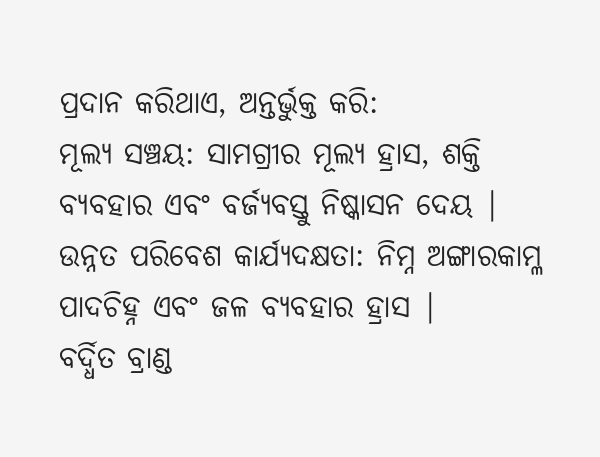ପ୍ରଦାନ କରିଥାଏ, ଅନ୍ତର୍ଭୁକ୍ତ କରି:
ମୂଲ୍ୟ ସଞ୍ଚୟ: ସାମଗ୍ରୀର ମୂଲ୍ୟ ହ୍ରାସ, ଶକ୍ତି ବ୍ୟବହାର ଏବଂ ବର୍ଜ୍ୟବସ୍ତୁ ନିଷ୍କାସନ ଦେୟ |
ଉନ୍ନତ ପରିବେଶ କାର୍ଯ୍ୟଦକ୍ଷତା: ନିମ୍ନ ଅଙ୍ଗାରକାମ୍ଳ ପାଦଚିହ୍ନ ଏବଂ ଜଳ ବ୍ୟବହାର ହ୍ରାସ |
ବର୍ଦ୍ଧିତ ବ୍ରାଣ୍ଡ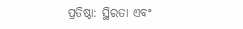ପ୍ରତିଷ୍ଠା: ସ୍ଥିରତା ଏବଂ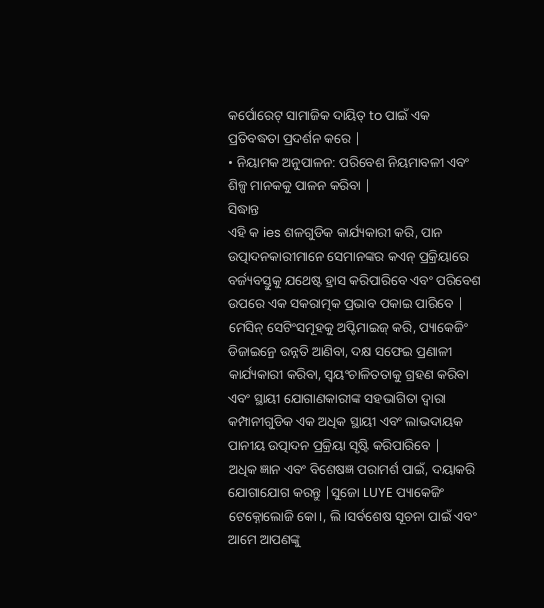କର୍ପୋରେଟ୍ ସାମାଜିକ ଦାୟିତ୍ to ପାଇଁ ଏକ ପ୍ରତିବଦ୍ଧତା ପ୍ରଦର୍ଶନ କରେ |
• ନିୟାମକ ଅନୁପାଳନ: ପରିବେଶ ନିୟମାବଳୀ ଏବଂ ଶିଳ୍ପ ମାନକକୁ ପାଳନ କରିବା |
ସିଦ୍ଧାନ୍ତ
ଏହି କ ies ଶଳଗୁଡିକ କାର୍ଯ୍ୟକାରୀ କରି, ପାନ ଉତ୍ପାଦନକାରୀମାନେ ସେମାନଙ୍କର କଏନ୍ ପ୍ରକ୍ରିୟାରେ ବର୍ଜ୍ୟବସ୍ତୁକୁ ଯଥେଷ୍ଟ ହ୍ରାସ କରିପାରିବେ ଏବଂ ପରିବେଶ ଉପରେ ଏକ ସକରାତ୍ମକ ପ୍ରଭାବ ପକାଇ ପାରିବେ | ମେସିନ୍ ସେଟିଂସମୂହକୁ ଅପ୍ଟିମାଇଜ୍ କରି, ପ୍ୟାକେଜିଂ ଡିଜାଇନ୍ରେ ଉନ୍ନତି ଆଣିବା, ଦକ୍ଷ ସଫେଇ ପ୍ରଣାଳୀ କାର୍ଯ୍ୟକାରୀ କରିବା, ସ୍ୱୟଂଚାଳିତତାକୁ ଗ୍ରହଣ କରିବା ଏବଂ ସ୍ଥାୟୀ ଯୋଗାଣକାରୀଙ୍କ ସହଭାଗିତା ଦ୍ୱାରା କମ୍ପାନୀଗୁଡିକ ଏକ ଅଧିକ ସ୍ଥାୟୀ ଏବଂ ଲାଭଦାୟକ ପାନୀୟ ଉତ୍ପାଦନ ପ୍ରକ୍ରିୟା ସୃଷ୍ଟି କରିପାରିବେ |
ଅଧିକ ଜ୍ଞାନ ଏବଂ ବିଶେଷଜ୍ଞ ପରାମର୍ଶ ପାଇଁ, ଦୟାକରି ଯୋଗାଯୋଗ କରନ୍ତୁ |ସୁଜୋ LUYE ପ୍ୟାକେଜିଂ ଟେକ୍ନୋଲୋଜି କୋ।, ଲି।ସର୍ବଶେଷ ସୂଚନା ପାଇଁ ଏବଂ ଆମେ ଆପଣଙ୍କୁ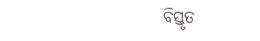ବିସ୍ତୃତ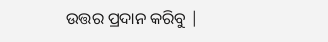ଉତ୍ତର ପ୍ରଦାନ କରିବୁ |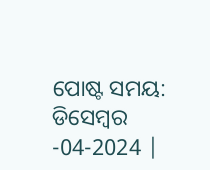ପୋଷ୍ଟ ସମୟ: ଡିସେମ୍ବର -04-2024 |